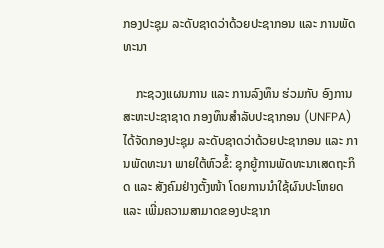ກອງປະຊຸມ ລະດັບຊາດວ່າດ້ວຍປະຊາກອນ ແລະ ການພັດທະນາ

    ກະຊວງແຜນການ ແລະ ການລົງທຶນ ຮ່ວມກັບ ອົງການສະຫະປະຊາຊາດ ກອງທຶນສຳລັບປະຊາກອນ (UNFPA) ໄດ້ຈັດກອງປະຊຸມ ລະດັບຊາດວ່າດ້ວຍປະຊາກອນ ແລະ ການພັດທະນາ ພາຍໃຕ້ຫົວຂໍ້: ຊຸກຍູ້ການພັດທະນາເສດຖະກິດ ແລະ ສັງຄົມຢ່າງຕັ້ງໜ້າ ໂດຍການນຳໃຊ້ຜົນປະໂຫຍດ ແລະ ເພີ່ມຄວາມສາມາດຂອງປະຊາກ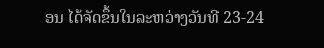ອນ ໄດ້ຈັດຂຶ້ນໃນລະຫວ່າງວັນທີ 23-24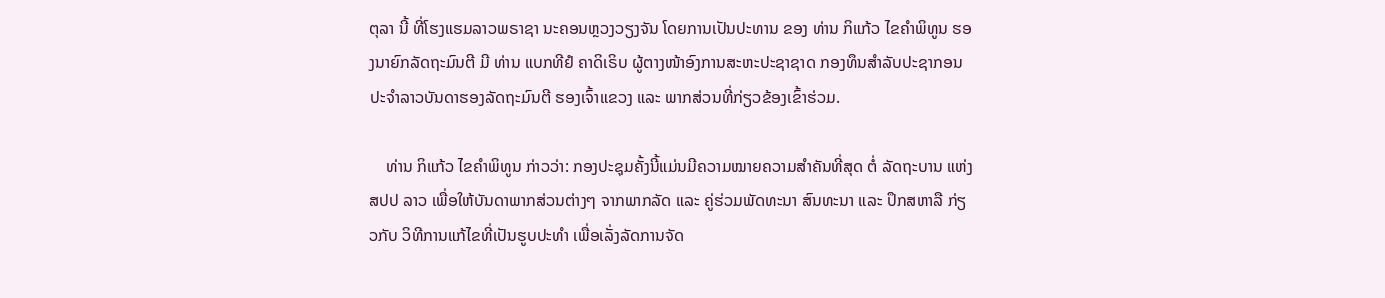ຕຸລາ ນີ້ ທີ່ໂຮງແຮມລາວພຣາຊາ ນະຄອນຫຼວງວຽງຈັນ ໂດຍການເປັນປະທານ ຂອງ ທ່ານ ກິແກ້ວ ໄຂຄຳພິທູນ ຮອງນາຍົກລັດຖະມົນຕີ ມີ ທ່ານ ແບກທີຢໍ ຄາດິເຣິບ ຜູ້ຕາງໜ້າອົງການສະຫະປະຊາຊາດ ກອງທຶນສຳລັບປະຊາກອນ ປະຈຳລາວບັນດາຮອງລັດຖະມົນຕີ ຮອງເຈົ້າແຂວງ ແລະ ພາກສ່ວນທີ່ກ່ຽວຂ້ອງເຂົ້າຮ່ວມ.

    ທ່ານ ກິແກ້ວ ໄຂຄຳພິທູນ ກ່າວວ່າ: ກອງປະຊຸມຄັ້ງນີ້ແມ່ນມີຄວາມໝາຍຄວາມສໍາຄັນທີ່ສຸດ ຕໍ່ ລັດຖະບານ ແຫ່ງ ສປປ ລາວ ເພື່ອໃຫ້ບັນດາພາກສ່ວນຕ່າງໆ ຈາກພາກລັດ ແລະ ຄູ່ຮ່ວມພັດທະນາ ສົນທະນາ ແລະ ປຶກສຫາລື ກ່ຽວກັບ ວິທີການແກ້ໄຂທີ່ເປັນຮູບປະທຳ ເພື່ອເລັ່ງລັດການຈັດ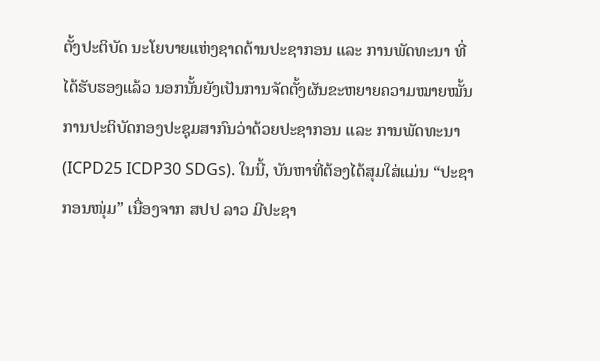ຕັ້ງປະຕິບັດ ນະໂຍບາຍແຫ່ງຊາດດ້ານປະຊາກອນ ແລະ ການພັດທະນາ ທີ່ໄດ້ຮັບຮອງແລ້ວ ນອກນັ້ນຍັງເປັນການຈັດຕັ້ງຜັນຂະຫຍາຍຄວາມໝາຍໝັ້ນ ການປະຕິບັດກອງປະຊຸມສາກົນວ່າດ້ວຍປະຊາກອນ ແລະ ການພັດທະນາ (ICPD25 ICDP30 SDGs). ໃນນີ້, ບັນຫາທີ່ຕ້ອງໄດ້ສຸມໃສ່ແມ່ນ “ປະຊາກອນໜຸ່ມ” ເນື່ອງຈາກ ສປປ ລາວ ມີປະຊາ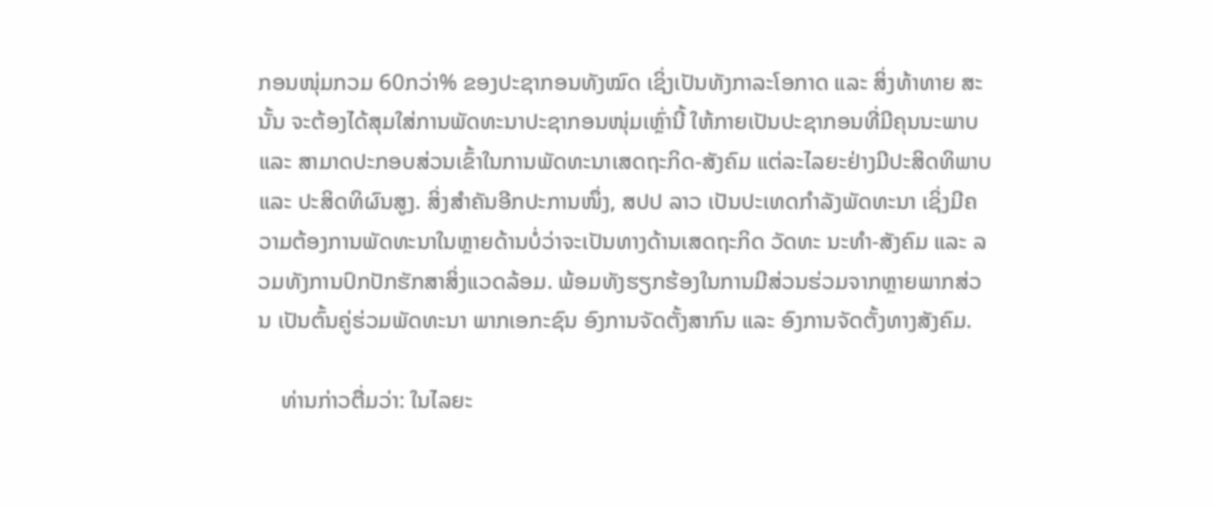ກອນໜຸ່ມກວມ 60ກວ່າ% ຂອງປະຊາກອນທັງໝົດ ເຊິ່ງເປັນທັງກາລະໂອກາດ ແລະ ສິ່ງທ້າທາຍ ສະນັ້ນ ຈະຕ້ອງໄດ້ສຸມໃສ່ການພັດທະນາປະຊາກອນໜຸ່ມເຫຼົ່ານີ້ ໃຫ້ກາຍເປັນປະຊາກອນທີ່ມີຄຸນນະພາບ ແລະ ສາມາດປະກອບສ່ວນເຂົ້າໃນການພັດທະນາເສດຖະກິດ-ສັງຄົມ ແຕ່ລະໄລຍະຢ່າງມີປະສິດທິພາບ ແລະ ປະສິດທິຜົນສູງ. ສິ່ງສຳຄັນອີກປະການໜຶ່ງ, ສປປ ລາວ ເປັນປະເທດກໍາລັງພັດທະນາ ເຊິ່ງມີຄວາມຕ້ອງການພັດທະນາໃນຫຼາຍດ້ານບໍ່ວ່າຈະເປັນທາງດ້ານເສດຖະກິດ ວັດທະ ນະທຳ-ສັງຄົມ ແລະ ລວມທັງການປົກປັກຮັກສາສິ່ງແວດລ້ອມ. ພ້ອມທັງຮຽກຮ້ອງໃນການມີສ່ວນຮ່ວມຈາກຫຼາຍພາກສ່ວນ ເປັນຕົ້ນຄູ່ຮ່ວມພັດທະນາ ພາກເອກະຊົນ ອົງການຈັດຕັ້ງສາກົນ ແລະ ອົງການຈັດຕັ້ງທາງສັງຄົມ.

    ທ່ານກ່າວຕື່ມວ່າ: ໃນໄລຍະ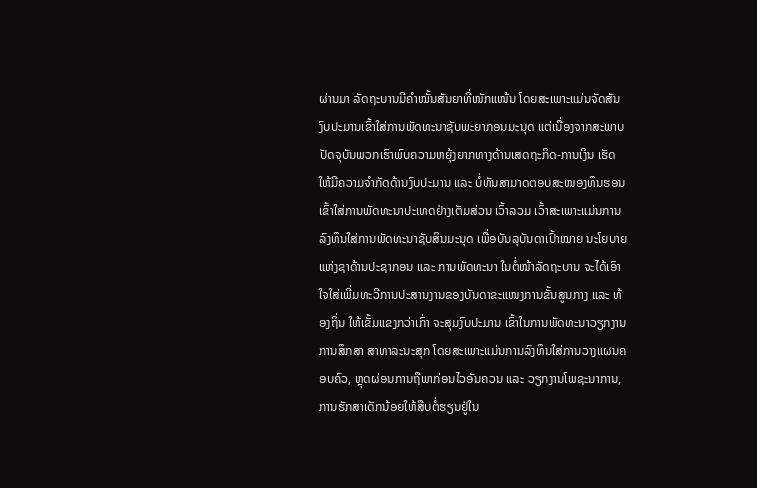ຜ່ານມາ ລັດຖະບານມີຄຳໝັ້ນສັນຍາທີ່ໜັກແໜ້ນ ໂດຍສະເພາະແມ່ນຈັດສັນງົບປະມານເຂົ້າໃສ່ການພັດທະນາຊັບພະຍາກອນມະນຸດ ແຕ່ເນື່ອງຈາກສະພາບປັດຈຸບັນພວກເຮົາພົບຄວາມຫຍຸ້ງຍາກທາງດ້ານເສດຖະກິດ-ການເງິນ ເຮັດໃຫ້ມີຄວາມຈຳກັດດ້ານງົບປະມານ ແລະ ບໍ່ທັນສາມາດຕອບສະໜອງທຶນຮອນ ເຂົ້າໃສ່ການພັດທະນາປະເທດຢ່າງເຕັມສ່ວນ ເວົ້າລວມ ເວົ້າສະເພາະແມ່ນການລົງທຶນໃສ່ການພັດທະນາຊັບສິນມະນຸດ ເພື່ອບັນລຸບັນດາເປົ້າໝາຍ ນະໂຍບາຍແຫ່ງຊາດ້ານປະຊາກອນ ແລະ ການພັດທະນາ ໃນຕໍ່ໜ້າລັດຖະບານ ຈະໄດ້ເອົາໃຈໃສ່ເພີ່ມທະວີການປະສານງານຂອງບັນດາຂະແໜງການຂັ້ນສູນກາງ ແລະ ທ້ອງຖິ່ນ ໃຫ້ເຂັ້ມແຂງກວ່າເກົ່າ ຈະສຸມງົບປະມານ ເຂົ້າໃນການພັດທະນາວຽກງານການສຶກສາ ສາທາລະນະສຸກ ໂດຍສະເພາະແມ່ນການລົງທຶນໃສ່ການວາງແຜນຄອບຄົວ, ຫຼຸດຜ່ອນການຖືພາກ່ອນໄວອັນຄວນ ແລະ ວຽກງານໂພຊະນາການ, ການຮັກສາເດັກນ້ອຍໃຫ້ສືບຕໍ່ຮຽນຢູ່ໃນ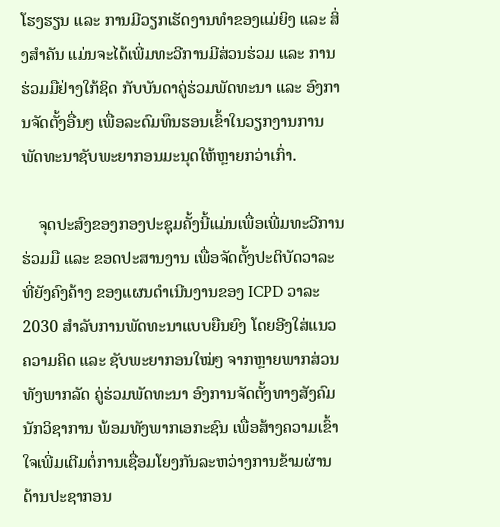ໂຮງຮຽນ ແລະ ການມີວຽກເຮັດງານທຳຂອງແມ່ຍິງ ແລະ ສິ່ງສໍາຄັນ ແມ່ນຈະໄດ້ເພີ່ມທະວີການມີສ່ວນຮ່ວມ ແລະ ການຮ່ວມມືຢ່າງໃກ້ຊິດ ກັບບັນດາຄູ່ຮ່ວມພັດທະນາ ແລະ ອົງການຈັດຕັ້ງອື່ນໆ ເພື່ອລະດົມທຶນຮອນເຂົ້າໃນວຽກງານການພັດທະນາຊັບພະຍາກອນມະນຸດໃຫ້ຫຼາຍກວ່າເກົ່າ.

    ຈຸດປະສົງຂອງກອງປະຊຸມຄັ້ງນີ້ແມ່ນເພື່ອເພີ່ມທະວີການຮ່ວມມື ແລະ ຂອດປະສານງານ ເພື່ອຈັດຕັ້ງປະຕິບັດວາລະທີ່ຍັງຄົງຄ້າງ ຂອງແຜນດໍາເນີນງານຂອງ ICPD ວາລະ 2030 ສໍາລັບການພັດທະນາແບບຍືນຍົງ ໂດຍອີງໃສ່ແນວຄວາມຄິດ ແລະ ຊັບພະຍາກອນໃໝ່ໆ ຈາກຫຼາຍພາກສ່ວນ ທັງພາກລັດ ຄູ່ຮ່ວມພັດທະນາ ອົງການຈັດຕັ້ງທາງສັງຄົມ ນັກວິຊາການ ພ້ອມທັງພາກເອກະຊົນ ເພື່ອສ້າງຄວາມເຂົ້າໃຈເພີ່ມເຕີມຕໍ່ການເຊື່ອມໂຍງກັນລະຫວ່າງການຂ້າມຜ່ານດ້ານປະຊາກອນ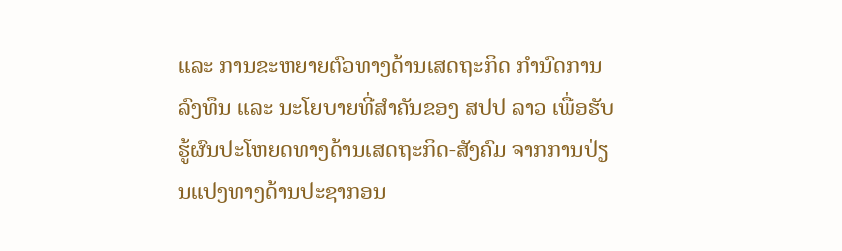ແລະ ການຂະຫຍາຍຕົວທາງດ້ານເສດຖະກິດ ກຳນົດການລົງທຶນ ແລະ ນະໂຍບາຍທີ່ສຳຄັນຂອງ ສປປ ລາວ ເພື່ອຮັບຮູ້ຜົນປະໂຫຍດທາງດ້ານເສດຖະກິດ-ສັງຄົມ ຈາກການປ່ຽນແປງທາງດ້ານປະຊາກອນ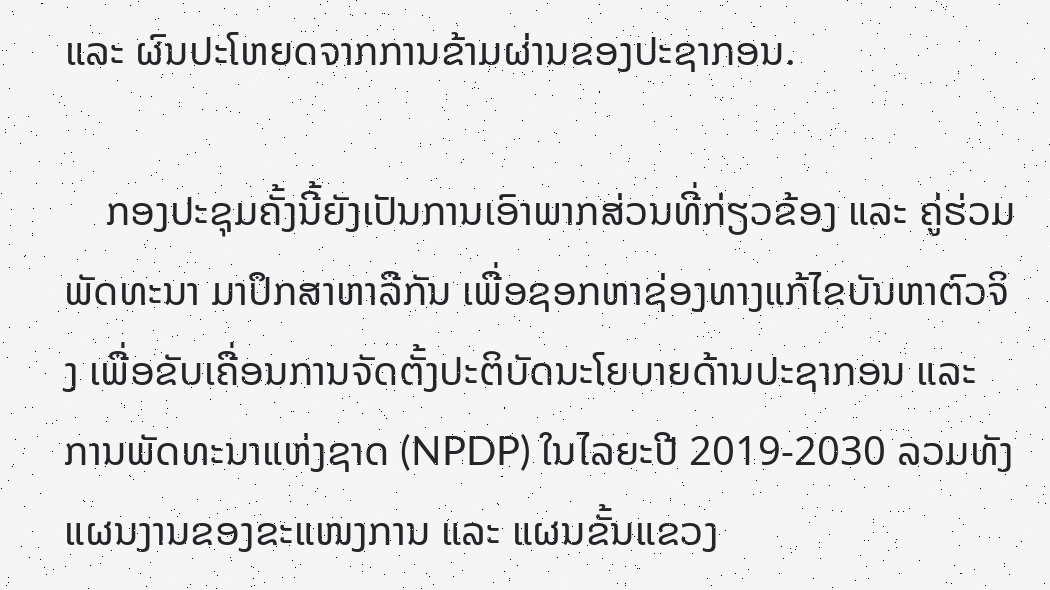ແລະ ຜົນປະໂຫຍດຈາກການຂ້າມຜ່ານຂອງປະຊາກອນ.

    ກອງປະຊຸມຄັ້ງນີ້ຍັງເປັນການເອົາພາກສ່ວນທີ່ກ່ຽວຂ້ອງ ແລະ ຄູ່ຮ່ວມພັດທະນາ ມາປຶກສາຫາລືກັນ ເພື່ອຊອກຫາຊ່ອງທາງແກ້ໄຂບັນຫາຕົວຈິງ ເພື່ອຂັບເຄື່ອນການຈັດຕັ້ງປະຕິບັດນະໂຍບາຍດ້ານປະຊາກອນ ແລະ ການພັດທະນາແຫ່ງຊາດ (NPDP) ໃນໄລຍະປີ 2019-2030 ລວມທັງແຜນງານຂອງຂະແໜງການ ແລະ ແຜນຂັ້ນແຂວງ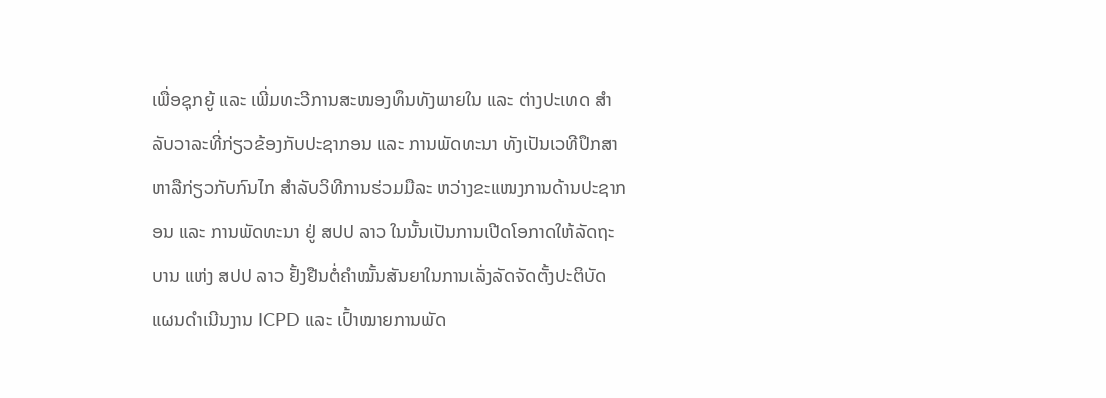ເພື່ອຊຸກຍູ້ ແລະ ເພີ່ມທະວີການສະໜອງທຶນທັງພາຍໃນ ແລະ ຕ່າງປະເທດ ສໍາລັບວາລະທີ່ກ່ຽວຂ້ອງກັບປະຊາກອນ ແລະ ການພັດທະນາ ທັງເປັນເວທີປຶກສາຫາລືກ່ຽວກັບກົນໄກ ສໍາລັບວິທີການຮ່ວມມືລະ ຫວ່າງຂະແໜງການດ້ານປະຊາກອນ ແລະ ການພັດທະນາ ຢູ່ ສປປ ລາວ ໃນນັ້ນເປັນການເປີດໂອກາດໃຫ້ລັດຖະບານ ແຫ່ງ ສປປ ລາວ ຢັ້ງຢືນຕໍ່ຄຳໝັ້ນສັນຍາໃນການເລັ່ງລັດຈັດຕັ້ງປະຕິບັດແຜນດໍາເນີນງານ ICPD ແລະ ເປົ້າໝາຍການພັດ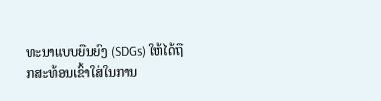ທະນາແບບຍືນຍົງ (SDGs) ໃຫ້ໄດ້ຖືກສະທ້ອນເຂົ້າໃສ່ໃນການ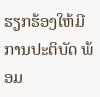ຮຽກຮ້ອງໃຫ້ມີການປະຕິບັດ ພ້ອມ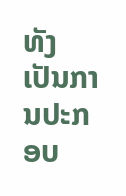ທັງເປັນການປະກອບ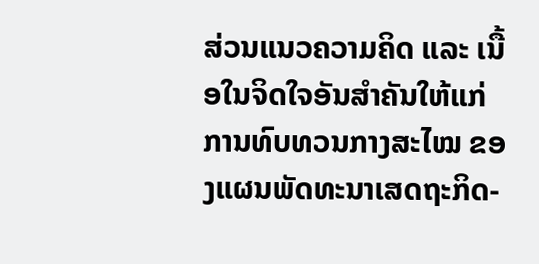ສ່ວນແນວຄວາມຄິດ ແລະ ເນື້ອໃນຈິດໃຈອັນສຳຄັນໃຫ້ແກ່ການທົບທວນກາງສະໄໝ ຂອງແຜນພັດທະນາເສດຖະກິດ-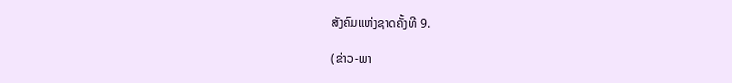ສັງຄົມແຫ່ງຊາດຄັ້ງທີ 9.

(ຂ່າວ-ພາ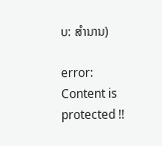ບ: ສຳນານ)

error: Content is protected !!